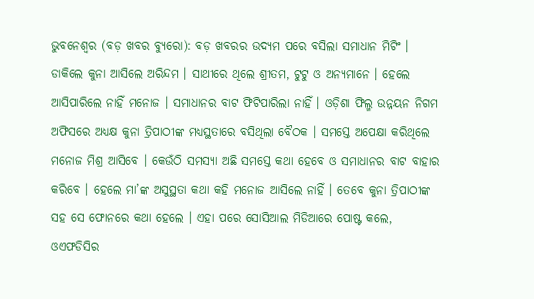ଭୁବନେଶ୍ୱର (ବଡ଼ ଖବର ବ୍ୟୁରୋ): ବଡ଼ ଖବରର ଉଦ୍ୟମ ପରେ ବସିଲା ସମାଧାନ ମିଟିଂ । ଡାକିଲେ କୁନା ଆସିଲେ ଅରିନ୍ଦମ । ସାଥୀରେ ଥିଲେ ଶ୍ରୀତମ, ଟୁଟୁ ଓ ଅନ୍ୟମାନେ । ହେଲେ ଆସିପାରିଲେ ନାହିଁ ମନୋଜ । ସମାଧାନର ବାଟ ଫିଟିପାରିଲା ନାହିଁ । ଓଡ଼ିଶା ଫିଲ୍ମ ଉନ୍ନୟନ ନିଗମ ଅଫିସରେ ଅଧ୍ୟକ୍ଷ କୁନା ତ୍ରିପାଠୀଙ୍କ ମଧ୍ୟସ୍ଥତାରେ ବସିଥିଲା ବୈଠକ । ସମସ୍ତେ ଅପେକ୍ଷା କରିଥିଲେ ମନୋଜ ମିଶ୍ର ଆସିବେ । କେଉଁଠି ସମସ୍ୟା ଅଛି ସମସ୍ତେ କଥା ହେବେ ଓ ସମାଧାନର ବାଟ ବାହାର କରିବେ । ହେଲେ ମା’ଙ୍କ ଅସୁସ୍ଥତା କଥା କହି ମନୋଜ ଆସିଲେ ନାହିଁ । ତେବେ କୁନା ତ୍ରିପାଠୀଙ୍କ ସହ ସେ ଫୋନରେ କଥା ହେଲେ । ଏହା ପରେ ସୋସିଆଲ ମିଡିଆରେ ପୋଷ୍ଟ କଲେ, ଓଏଫଡିସିର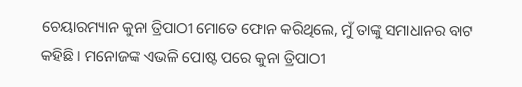ଚେୟାରମ୍ୟାନ କୁନା ତ୍ରିପାଠୀ ମୋତେ ଫୋନ କରିଥିଲେ, ମୁଁ ତାଙ୍କୁ ସମାଧାନର ବାଟ କହିଛି । ମନୋଜଙ୍କ ଏଭଳି ପୋଷ୍ଟ ପରେ କୁନା ତ୍ରିପାଠୀ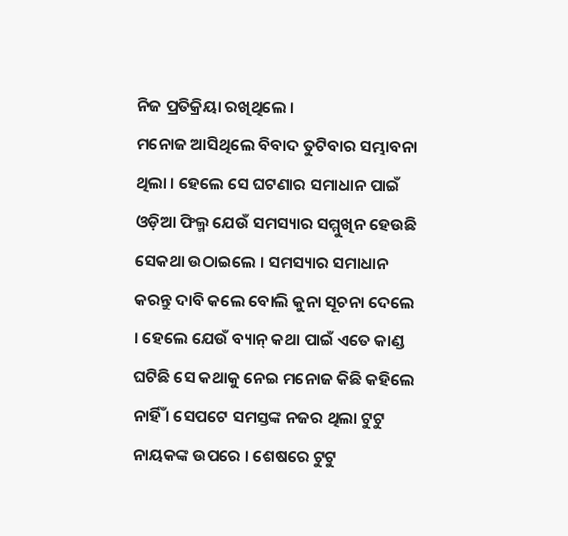ନିଜ ପ୍ରତିକ୍ରିୟା ରଖିଥିଲେ ।
ମନୋଜ ଆସିଥିଲେ ବିବାଦ ତୁଟିବାର ସମ୍ଭାବନା ଥିଲା । ହେଲେ ସେ ଘଟଣାର ସମାଧାନ ପାଇଁ ଓଡ଼ିଆ ଫିଲ୍ମ ଯେଉଁ ସମସ୍ୟାର ସମ୍ମୁଖିନ ହେଉଛି ସେକଥା ଉଠାଇଲେ । ସମସ୍ୟାର ସମାଧାନ କରନ୍ତୁ ଦାବି କଲେ ବୋଲି କୁନା ସୂଚନା ଦେଲେ । ହେଲେ ଯେଉଁ ବ୍ୟାନ୍ କଥା ପାଇଁ ଏତେ କାଣ୍ଡ ଘଟିଛି ସେ କଥାକୁ ନେଇ ମନୋଜ କିଛି କହିଲେ ନାର୍ହିଁ । ସେପଟେ ସମସ୍ତଙ୍କ ନଜର ଥିଲା ଟୁଟୁ ନାୟକଙ୍କ ଉପରେ । ଶେଷରେ ଟୁଟୁ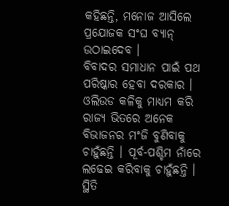କହିଛନ୍ତି, ମନୋଜ ଆସିଲେ ପ୍ରଯୋଜକ ସଂଘ ବ୍ୟାନ୍ ଉଠାଇଦେବ ।
ବିବାଦର ସମାଧାନ ପାଇଁ ପଥ ପରିଷ୍କାର ହେବା ଦରକାର । ଓଲିଉଡ କଳିକୁ ମାଧ୍ୟମ କରି ରାଜ୍ୟ ଭିତରେ ଅନେକ ବିଭାଜନର ମଂଜି ବୁଣିବାକୁ ଚାହୁଁଛନ୍ତି । ପୂର୍ବ-ପଶ୍ଚିମ ନାଁରେ ଲଢେଇ କରିବାକୁ ଚାହୁଁଛନ୍ତି । ସ୍ଥିତି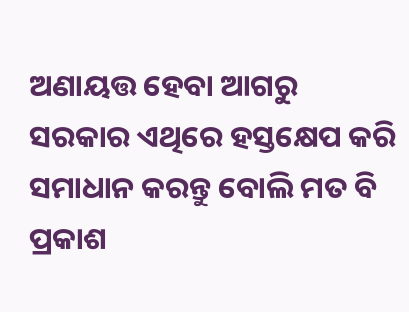ଅଣାୟତ୍ତ ହେବା ଆଗରୁ ସରକାର ଏଥିରେ ହସ୍ତକ୍ଷେପ କରି ସମାଧାନ କରନ୍ତୁ ବୋଲି ମତ ବି ପ୍ରକାଶ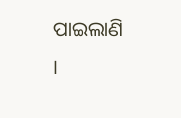ପାଇଲାଣି ।